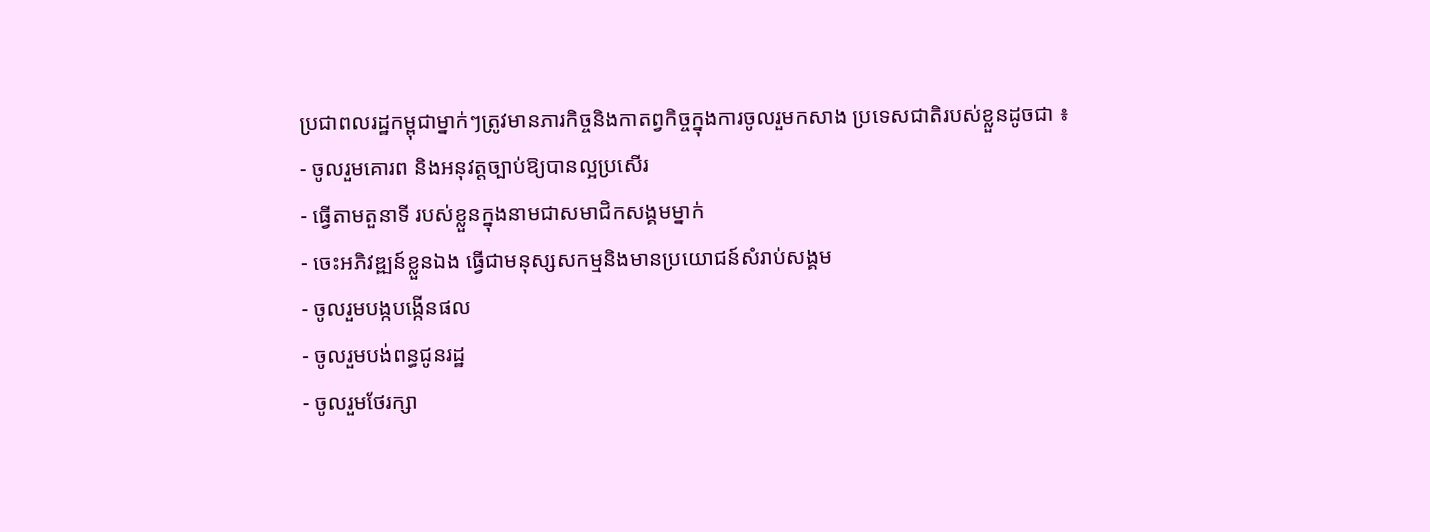ប្រជាពលរដ្ឋកម្ពុជាម្នាក់ៗត្រូវមានភារកិច្ចនិងកាតព្វកិច្ចក្នុងការចូលរួមកសាង ប្រទេសជាតិរបស់ខ្លួនដូចជា ៖
- ចូលរួមគោរព និងអនុវត្តច្បាប់ឱ្យបានល្អប្រសើរ
- ធ្វើតាមតួនាទី របស់ខ្លួនក្នុងនាមជាសមាជិកសង្គមម្នាក់
- ចេះអភិវឌ្ឍន៍ខ្លួនឯង ធ្វើជាមនុស្សសកម្មនិងមានប្រយោជន៍សំរាប់សង្គម
- ចូលរួមបង្កបង្កើនផល
- ចូលរួមបង់ពន្ធជូនរដ្ឋ
- ចូលរួមថែរក្សា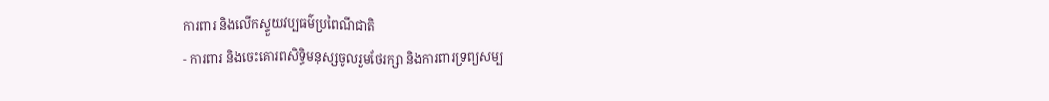ការពារ និងលើកស្ទួយវប្បធម៌ប្រពៃណីជាតិ
- ការពារ និងចេះគោរពសិទ្ធិមនុស្សចូលរួមថែរក្សា និងការពារទ្រព្យសម្ប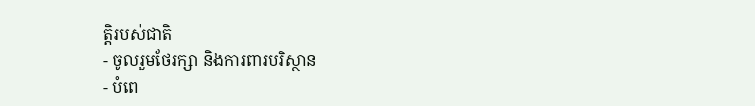ត្តិរបស់ជាតិ
- ចូលរួមថែរក្សា និងការពារបរិស្ថាន
- បំពេ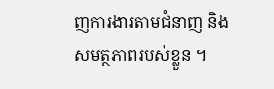ញការងារតាមជំនាញ និងសមត្ថភាពរបស់ខ្លួន ។